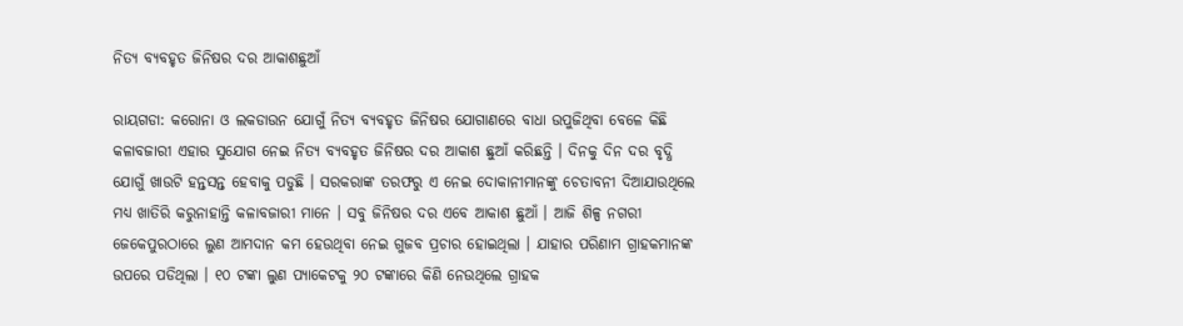ନିତ୍ୟ ବ୍ୟବହୃତ ଜିନିଷର ଦର ଆକାଶଛୁଆଁ

ରାୟଗଡା: କରୋନା ଓ ଲକଡାଉନ ଯୋଗୁଁ ନିତ୍ୟ ବ୍ୟବହୃତ ଜିନିଷର ଯୋଗାଣରେ ବାଧା ଉପୁଜିଥିବା ବେଳେ କିଛି କଳାବଜାରୀ ଏହାର ସୁଯୋଗ ନେଇ ନିତ୍ୟ ବ୍ୟବହୃତ ଜିନିଷର ଦର ଆକାଶ ଛୁଆଁ କରିଛନ୍ତି । ଦିନକୁ ଦିନ ଦର ବୃଦ୍ଧି ଯୋଗୁଁ ଖାଉଟି ହନ୍ତସନ୍ତ ହେବାକୁ ପଡୁଛି । ସରକରାଙ୍କ ତରଫରୁ ଏ ନେଇ ଦୋକାନୀମାନଙ୍କୁ ଚେତାବନୀ ଦିଆଯାଉଥିଲେ ମଧ୍ୟ ଖାତିରି କରୁନାହାନ୍ତି କଳାବଜାରୀ ମାନେ । ସବୁ ଜିନିଷର ଦର ଏବେ ଆକାଶ ଛୁଆଁ । ଆଜି ଶିଳ୍ପ ନଗରୀ ଜେକେପୁରଠାରେ ଲୁଣ ଆମଦାନ କମ ହେଉଥିବା ନେଇ ଗୁଜବ ପ୍ରଚାର ହୋଇଥିଲା । ଯାହାର ପରିଣାମ ଗ୍ରାହକମାନଙ୍କ ଉପରେ ପଡିଥିଲା । ୧୦ ଟଙ୍କା ଲୁଣ ପ୍ୟାକେଟକୁ ୨୦ ଟଙ୍କାରେ କିଣି ନେଉଥିଲେ ଗ୍ରାହକ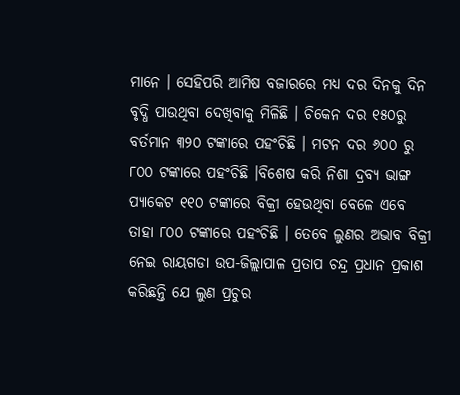ମାନେ । ସେହିପରି ଆମିଷ ବଜାରରେ ମଧ୍ୟ ଦର ଦିନକୁ ଦିନ ବୃଦ୍ଧି ପାଉଥିବା ଦେଖିବାକୁ ମିଳିଛି । ଚିକେନ ଦର ୧୫୦ରୁ ବର୍ତମାନ ୩୨୦ ଟଙ୍କାରେ ପହଂଚିଛି । ମଟନ ଦର ୬୦୦ ରୁ ୮୦୦ ଟଙ୍କାରେ ପହଂଚିଛି ।ବିଶେଷ କରି ନିଶା ଦ୍ରବ୍ୟ ଭାଙ୍ଗ ପ୍ୟାକେଟ ୧୧୦ ଟଙ୍କାରେ ବିକ୍ରୀ ହେଉଥିବା ବେଳେ ଏବେ ତାହା ୮୦୦ ଟଙ୍କାରେ ପହଂଚିଛି । ତେବେ ଲୁଣର ଅଭାବ ବିକ୍ରୀ ନେଇ ରାୟଗଡା ଉପ-ଜିଲ୍ଲାପାଳ ପ୍ରତାପ ଚନ୍ଦ୍ର ପ୍ରଧାନ ପ୍ରକାଶ କରିଛନ୍ତି ଯେ ଲୁଣ ପ୍ରଚୁର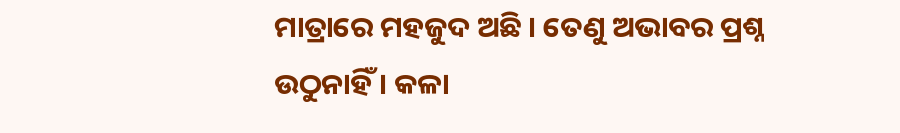ମାତ୍ରାରେ ମହଜୁଦ ଅଛି । ତେଣୁ ଅଭାବର ପ୍ରଶ୍ନ ଉଠୁନାହିଁ । କଳା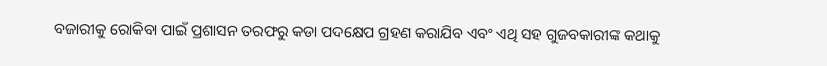ବଜାରୀକୁ ରୋକିବା ପାଇଁ ପ୍ରଶାସନ ତରଫରୁ କଡା ପଦକ୍ଷେପ ଗ୍ରହଣ କରାଯିବ ଏବଂ ଏଥି ସହ ଗୁଜବକାରୀଙ୍କ କଥାକୁ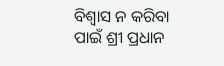ବିଶ୍ୱାସ ନ କରିବା ପାଇଁ ଶ୍ରୀ ପ୍ରଧାନ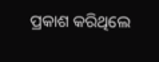ପ୍ରକାଶ କରିଥିଲେ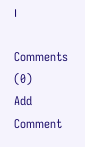।

Comments (0)
Add Comment